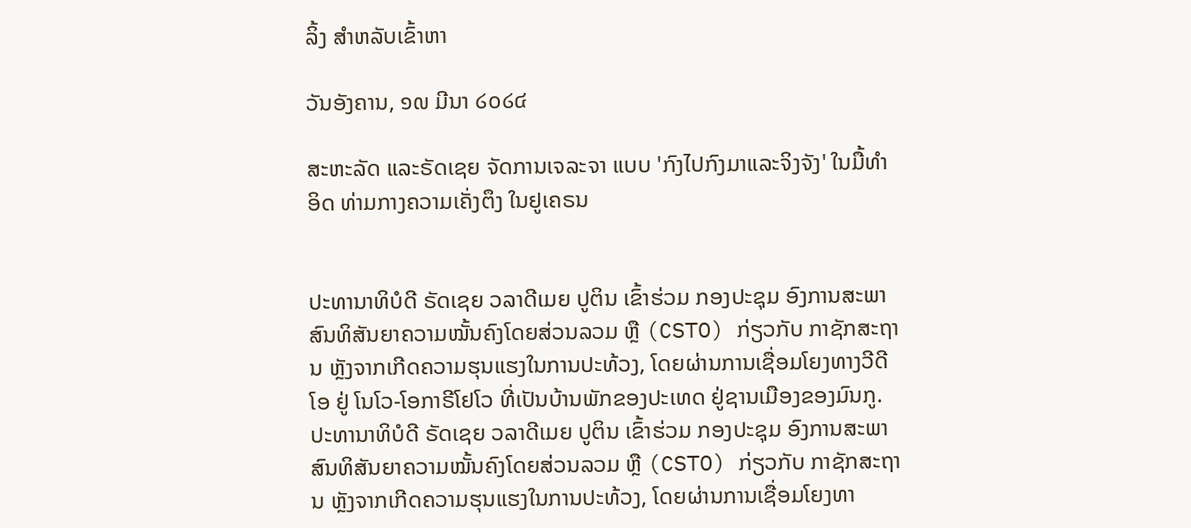ລິ້ງ ສຳຫລັບເຂົ້າຫາ

ວັນອັງຄານ, ໑໙ ມີນາ ໒໐໒໔

ສະຫະລັດ ແລະຣັດເຊຍ ຈັດການເຈລະຈາ ແບບ 'ກົງໄປກົງມາແລະຈິງຈັງ' ໃນມື້ທຳອິດ ທ່າມກາງຄວາມເຄັ່ງຕຶງ ໃນຢູເຄຣນ


ປະທານາທິບໍດີ ຣັດເຊຍ ວລາດີເມຍ ປູຕິນ ເຂົ້າຮ່ວມ ກອງປະຊຸມ ອົງການສະພາສົນທິສັນຍາຄວາມໝັ້ນຄົງໂດຍສ່ວນລວມ ຫຼື (CSTO) ກ່ຽວກັບ ກາຊັກສະຖານ ຫຼັງຈາກເກີດຄວາມຮຸນແຮງໃນການປະທ້ວງ, ໂດຍຜ່ານການເຊື່ອມໂຍງທາງວີດີໂອ ຢູ່ ໂນໂວ-ໂອກາຣີໂຢໂວ ທີ່ເປັນບ້ານພັກຂອງປະເທດ ຢູ່ຊານເມືອງຂອງມົນກູ.
ປະທານາທິບໍດີ ຣັດເຊຍ ວລາດີເມຍ ປູຕິນ ເຂົ້າຮ່ວມ ກອງປະຊຸມ ອົງການສະພາສົນທິສັນຍາຄວາມໝັ້ນຄົງໂດຍສ່ວນລວມ ຫຼື (CSTO) ກ່ຽວກັບ ກາຊັກສະຖານ ຫຼັງຈາກເກີດຄວາມຮຸນແຮງໃນການປະທ້ວງ, ໂດຍຜ່ານການເຊື່ອມໂຍງທາ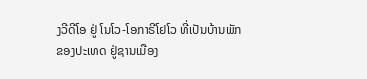ງວີດີໂອ ຢູ່ ໂນໂວ-ໂອກາຣີໂຢໂວ ທີ່ເປັນບ້ານພັກຂອງປະເທດ ຢູ່ຊານເມືອງ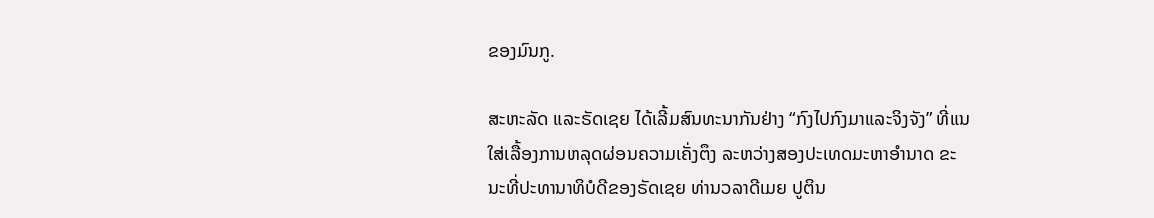ຂອງມົນກູ.

ສະຫະລັດ ແລະຣັດເຊຍ ໄດ້ເລີ້ມສົນທະນາກັນຢ່າງ “ກົງໄປກົງມາແລະຈິງຈັງ” ທີ່ແນໃສ່ເລື້ອງການຫລຸດຜ່ອນຄວາມເຄັ່ງຕຶງ ລະຫວ່າງສອງປະເທດມະຫາອຳນາດ ຂະນະທີ່ປະທານາທິບໍດີຂອງຣັດເຊຍ ທ່ານວລາດີເມຍ ປູຕິນ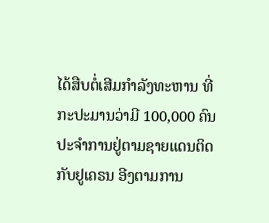ໄດ້ສືບຕໍ່ເສີມກຳລັງທະຫານ ທີ່ກະປະມານວ່າມີ 100,000 ຄົນປະຈຳການຢູ່ຕາມຊາຍແດນຕິດກັບຢູເຄຣນ ອີງຕາມການ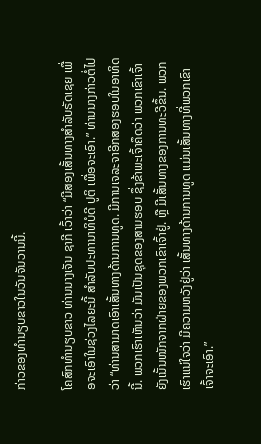ກ່າວຂອງທຳນຽບຂາວໃນວັນຈັນວານນີ້.

ໂຄສົກທຳນຽບຂາວ ທ່ານນາງເຈັນ ຊາກີ ເວົ້າວ່າ “ມີສອງເສັ້ນທາງສຳລັບຣັດເຊຍ ເພື່ອຈະເອົາໃນຊ່ວງໄລຍະນີ້ ສຳລັບປະທານາທິບໍດີ ປູຕິ ເພື່ອຈະເອົາ.” ທ່ານນາງກ່າວຕໍ່ໄປວ່າ “ທ່ານສາມາດເອົາເສັ້ນທາງດ້ານການທູດ. ມີການເຈລະຈາອີກສອງຮອບໃນອາທິດນີ້. ພວກເຮົາເຫັນວ່າ ມັນເປັນຊຸດຂອງສາມຮອບ ຊຶ່ງຂ້າພະເຈົ້າຄຶດວ່າ ພວກເຂົາເຈົ້າຍັງເນັ້ນໜັກຈາກຝ່າຍຂອງພວກເຂົາເຈົ້າຢູ່. ຫຼື ມີເສັ້ນທາງຂອງການທະວີຂຶ້ນ. ພວກເຮົາແນ່ໃຈວ່າ ມີຄວາມຫວັງຢູ່ວ່າ ເສັ້ນທາງດ້ານການທູດ ແມ່ນເສັ້ນທາງທີ່ພວກເຂົາເຈົ້າຈະເອົາ.”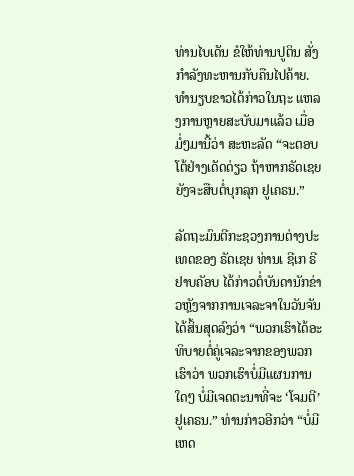ທ່ານໄບເດັນ ຂໍໃຫ້ທ່ານປູຕິນ ສັ່ງກຳລັງທະຫານກັບຄືນໄປຄ້າຍ. ທຳນຽບຂາວໄດ້ກ່າວໃນຖະ ແຫລງການຫຼາຍສະບັບມາແລ້ວ ເມື່ອມໍ່ໆມານີ້ວ່າ ສະຫະລັດ “ຈະຕອບໂຕ້ຢ່າງເດັດດ່ຽວ ຖ້າຫາກຣັດເຊຍ ຍັງຈະສືບຕໍ່ບຸກລຸກ ຢູເຄຣນ.”

ລັດຖະມົນຕີກະຊວງການຕ່າງປະເທດຂອງ ຣັດເຊຍ ທ່ານເ ຊີເກ ຣີຢາບຄັອບ ໄດ້ກ່າວຕໍ່ບັນດານັກຂ່າວຫຼັງຈາກການເຈລະຈາໃນວັນຈັນໄດ້ສິ້ນສຸດລົງວ່າ “ພວກເຮົາໄດ້ອະທິບາຍຕໍ່ຄູ່ເຈລະຈາກຂອງພວກເຮົາວ່າ ພວກເຮົາບໍ່ມີແຜນການໃດໆ ບໍ່ມີເຈດຕະນາທີ່ຈະ ‘ໂຈມຕີ’ ຢູເຄຣນ.” ທ່ານກ່າວອີກວ່າ “ບໍ່ມີເຫດ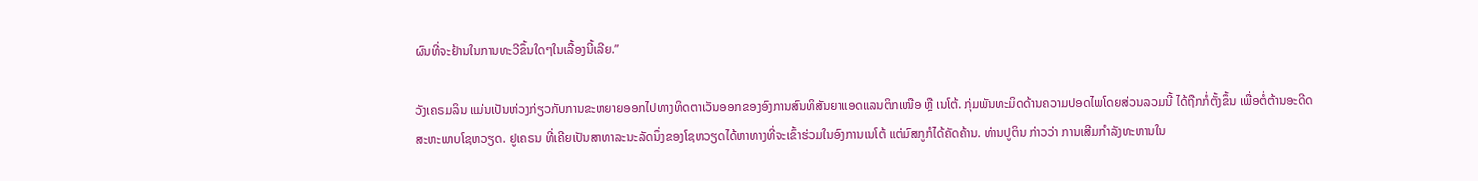ຜົນທີ່ຈະຢ້ານໃນການທະວີຂຶ້ນໃດໆໃນເລື້ອງນີ້ເລີຍ.”

ວັງເຄຣມລິນ ແມ່ນເປັນຫ່ວງກ່ຽວກັບການຂະຫຍາຍອອກໄປທາງທິດຕາເວັນອອກຂອງອົງການສົນທິສັນຍາແອດແລນຕິກເໜືອ ຫຼື ເນໂຕ້. ກຸ່ມພັນທະມິດດ້ານຄວາມປອດໄພໂດຍສ່ວນລວມນີ້ ໄດ້ຖືກກໍ່ຕັ້ງຂຶ້ນ ເພື່ອຕໍ່ຕ້ານອະດີດສະຫະພາບໂຊຫວຽດ. ຢູເຄຣນ ທີ່ເຄີຍເປັນສາທາລະນະລັດນຶ່ງຂອງໂຊຫວຽດໄດ້ຫາທາງທີ່ຈະເຂົ້າຮ່ວມໃນອົງການເນໂຕ້ ແຕ່ມົສກູກໍໄດ້ຄັດຄ້ານ. ທ່ານປູຕິນ ກ່າວວ່າ ການເສີມກຳລັງທະຫານໃນ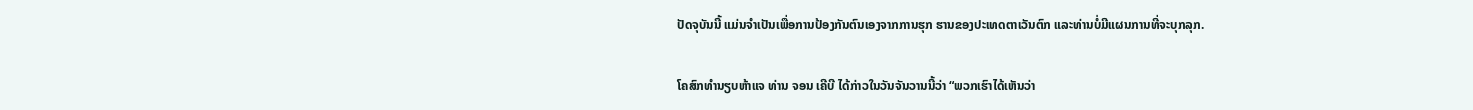ປັດຈຸບັນນີ້ ແມ່ນຈຳເປັນເພື່ອການປ້ອງກັນຕົນເອງຈາກການຮຸກ ຮານຂອງປະເທດຕາເວັນຕົກ ແລະທ່ານບໍ່ມີແຜນການທີ່ຈະບຸກລຸກ.

ໂຄສົກທຳນຽບຫ້າແຈ ທ່ານ ຈອນ ເຄີບີ ໄດ້ກ່າວໃນວັນຈັນວານນີ້ວ່າ “ພວກເຮົາໄດ້ເຫັນວ່າ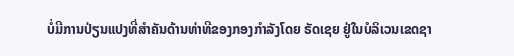ບໍ່ມີການປ່ຽນແປງທີ່ສຳຄັນດ້ານທ່າທີຂອງກອງກຳລັງໂດຍ ຣັດເຊຍ ຢູ່ໃນບໍລິເວນເຂດຊາ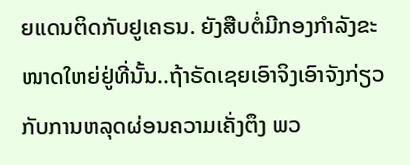ຍແດນຕິດກັບຢູເຄຣນ. ຍັງສືບຕໍ່ມີກອງກຳລັງຂະໜາດໃຫຍ່ຢູ່ທີ່ນັ້ນ..ຖ້າຣັດເຊຍເອົາຈິງເອົາຈັງກ່ຽວກັບການຫລຸດຜ່ອນຄວາມເຄັ່ງຕຶງ ພວ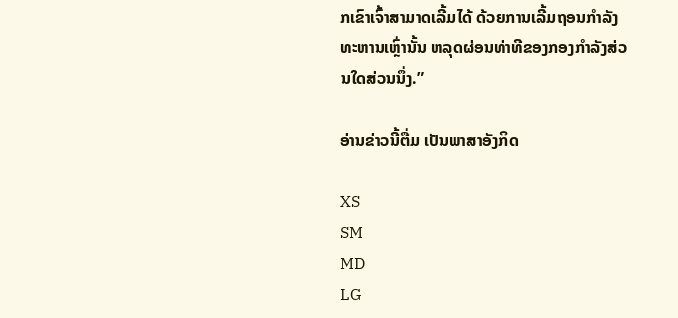ກເຂົາເຈົ້າສາມາດເລີ້ມໄດ້ ດ້ວຍການເລີ້ມຖອນກຳລັງທະຫານເຫຼົ່ານັ້ນ ຫລຸດຜ່ອນທ່າທີຂອງກອງກຳລັງສ່ວນໃດສ່ວນນຶ່ງ.”

ອ່ານຂ່າວນີ້ຕື່ມ ເປັນພາສາອັງກິດ

XS
SM
MD
LG